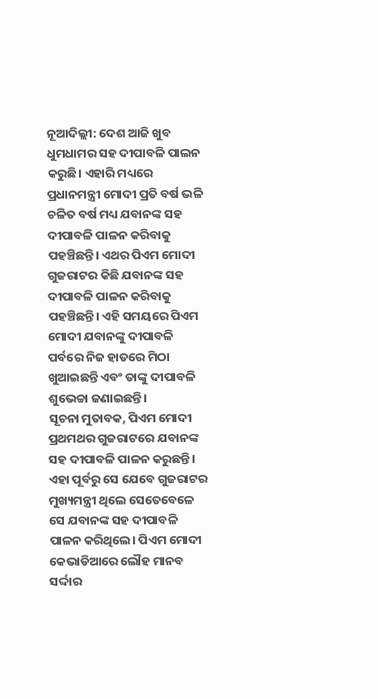ନୂଆଦିଲ୍ଲୀ: ଦେଶ ଆଜି ଖୁବ ଧୁମଧାମର ସହ ଦୀପାବଳି ପାଲନ କରୁଛି। ଏହାରି ମଧ୍ୟରେ ପ୍ରଧାନମନ୍ତ୍ରୀ ମୋଦୀ ପ୍ରତି ବର୍ଷ ଭଳି ଚଳିତ ବର୍ଷ ମଧ୍ୟ ଯବାନଙ୍କ ସହ ଦୀପାବଳି ପାଳନ କରିବାକୁ ପହଞ୍ଚିଛନ୍ତି। ଏଥର ପିଏମ ମୋଦୀ ଗୁଜରାଟର କିଛି ଯବାନଙ୍କ ସହ ଦୀପାବଳି ପାଳନ କରିବାକୁ ପହଞ୍ଚିଛନ୍ତି। ଏହି ସମୟରେ ପିଏମ ମୋଦୀ ଯବାନଙ୍କୁ ଦୀପାବଳି ପର୍ବରେ ନିଜ ହାତରେ ମିଠା ଖୁଆଇଛନ୍ତି ଏବଂ ତାଙ୍କୁ ଦୀପାବଳି ଶୁଭେଚ୍ଚା ଜଣାଇଛନ୍ତି।
ସୂଚନା ମୁତାବକ, ପିଏମ ମୋଦୀ ପ୍ରଥମଥର ଗୁଜରାଟରେ ଯବାନଙ୍କ ସହ ଦୀପାବଳି ପାଳନ କରୁଛନ୍ତି। ଏହା ପୂର୍ବରୁ ସେ ଯେବେ ଗୁଜରାଟର ମୁଖ୍ୟମନ୍ତ୍ରୀ ଥିଲେ ସେତେବେଳେ ସେ ଯବାନଙ୍କ ସହ ଦୀପାବଳି ପାଳନ କରିଥିଲେ। ପିଏମ ମୋଦୀ କେଭାଡିଆରେ ଲୌହ ମାନବ ସର୍ଦ୍ଦାର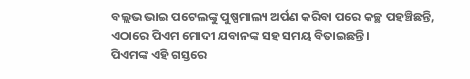ବଲ୍ଲଭ ଭାଇ ପଟେଲଙ୍କୁ ପୁଷ୍ପମାଲ୍ୟ ଅର୍ପଣ କରିବା ପରେ କଚ୍ଛ ପହଞ୍ଚିଛନ୍ତି, ଏଠାରେ ପିଏମ ମୋଦୀ ଯବାନଙ୍କ ସହ ସମୟ ବିତାଇଛନ୍ତି।
ପିଏମଙ୍କ ଏହି ଗସ୍ତରେ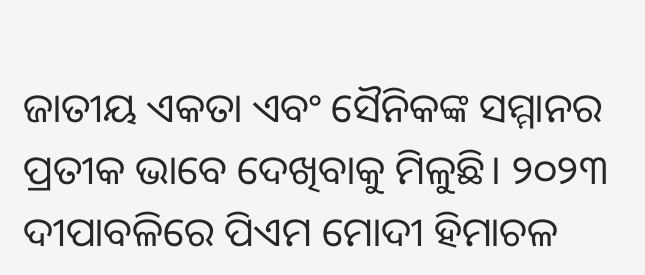ଜାତୀୟ ଏକତା ଏବଂ ସୈନିକଙ୍କ ସମ୍ମାନର ପ୍ରତୀକ ଭାବେ ଦେଖିବାକୁ ମିଳୁଛି। ୨୦୨୩ ଦୀପାବଳିରେ ପିଏମ ମୋଦୀ ହିମାଚଳ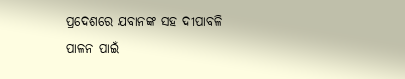ପ୍ରଦେଶରେ ଯବାନଙ୍କ ସହ ଦୀପାବଳି ପାଳନ ପାଇଁ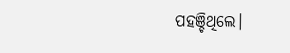ପହଞ୍ଚିଥିଲେ।